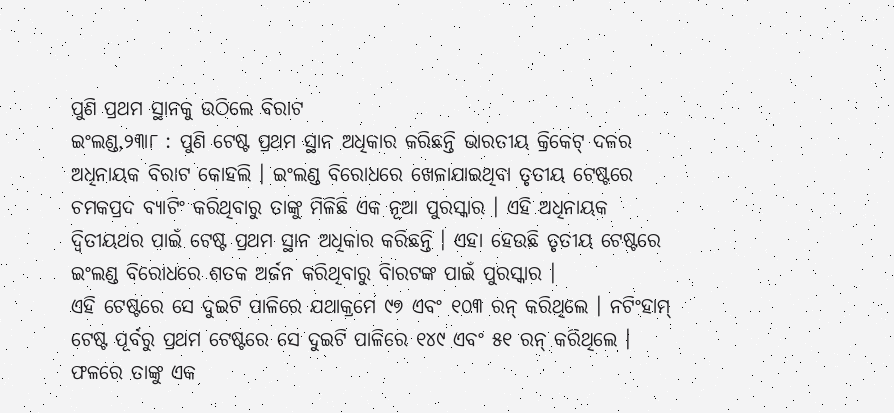ପୁଣି ପ୍ରଥମ ସ୍ଥାନକୁ ଉଠିଲେ ବିରାଟ
ଇଂଲଣ୍ଡ,୨୩ା୮ : ପୁଣି ଟେଷ୍ଟ ପ୍ରଥମ ସ୍ଥାନ ଅଧିକାର କରିଛନ୍ତି ଭାରତୀୟ କ୍ରିକେଟ୍ ଦଳର ଅଧିନାୟକ ବିରାଟ କୋହଲି । ଇଂଲଣ୍ଡ ବିରୋଧରେ ଖେଳାଯାଇଥିବା ତୃତୀୟ ଟେଷ୍ଟରେ ଚମକପ୍ରଦ ବ୍ୟାଟିଂ କରିଥିବାରୁ ତାଙ୍କୁ ମିଳିଛି ଏକ ନୂଆ ପୁରସ୍କାର । ଏହି ଅଧିନାୟକ ଦ୍ୱିତୀୟଥର ପାଇଁ ଟେଷ୍ଟ ପ୍ରଥମ ସ୍ଥାନ ଅଧିକାର କରିଛନ୍ତି । ଏହା ହେଉଛି ତୃତୀୟ ଟେଷ୍ଟରେ ଇଂଲଣ୍ଡ ବିରୋଧରେ ଶତକ ଅର୍ଜନ କରିଥିବାରୁ ବିାରଟଙ୍କ ପାଇଁ ପୁରସ୍କାର ।
ଏହି ଟେଷ୍ଟରେ ସେ ଦୁଇଟି ପାଳିରେ ଯଥାକ୍ରମେ ୯୭ ଏବଂ ୧୦୩ ରନ୍ କରିଥିଲେ । ନଟିଂହାମ୍ ଟେଷ୍ଟ ପୂର୍ବରୁ ପ୍ରଥମ ଟେଷ୍ଟରେ ସେ ଦୁଇଟି ପାଳିରେ ୧୪୯ ଏବଂ ୫୧ ରନ୍ କରିଥିଲେ । ଫଳରେ ତାଙ୍କୁ ଏକ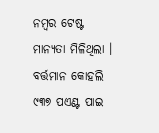ନମ୍ବର ଟେଷ୍ଟ ମାନ୍ୟତା ମିଳିଥିଲା । ବର୍ତ୍ତମାନ କୋହଲି ୯୩୭ ପଏଣ୍ଟ ପାଇ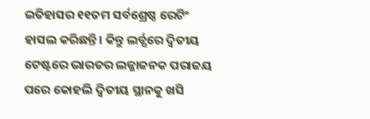ଇତିହାସର ୧୧ତମ ସର୍ବଶ୍ରେଷ୍ଠ ରେଟିଂ ହାସଲ କରିଛନ୍ତି । କିନ୍ତୁ ଲର୍ଡ୍ସରେ ଦ୍ୱିତୀୟ ଟେଷ୍ଟରେ ଭାରତର ଲଜ୍ଜାଜନକ ପରାଜୟ ପରେ କୋହଲି ଦ୍ୱିତୀୟ ସ୍ଥାନକୁ ଖସି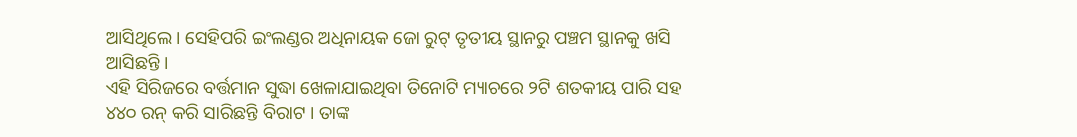ଆସିଥିଲେ । ସେହିପରି ଇଂଲଣ୍ଡର ଅଧିନାୟକ ଜୋ ରୁଟ୍ ତୃତୀୟ ସ୍ଥାନରୁ ପଞ୍ଚମ ସ୍ଥାନକୁ ଖସି ଆସିଛନ୍ତି ।
ଏହି ସିରିଜରେ ବର୍ତ୍ତମାନ ସୁଦ୍ଧା ଖେଳାଯାଇଥିବା ତିନୋଟି ମ୍ୟାଚରେ ୨ଟି ଶତକୀୟ ପାରି ସହ ୪୪୦ ରନ୍ କରି ସାରିଛନ୍ତି ବିରାଟ । ତାଙ୍କ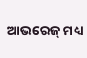ଆଭରେଜ୍ ମଧ୍ୟ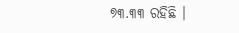୭୩.୩୩ ରହିଛି ।